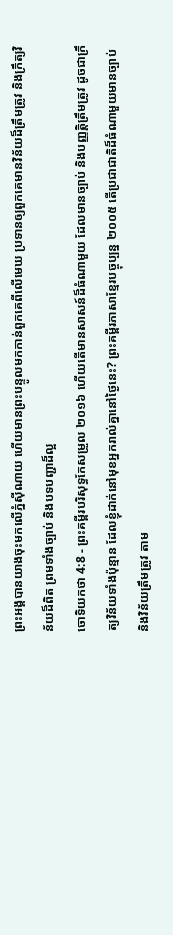ព្រះអង្គបានយាងចុះមកលើភ្នំស៊ីណាយ ហើយមានព្រះបន្ទូលមកកាន់ពួកគេពីលើមេឃ ប្រទានឲ្យពួកគេមានវិន័យដ៏ត្រឹមត្រូវ និងក្រឹត្យវិន័យដ៏ពិត ព្រមទាំងច្បាប់ និងបទបញ្ជាដ៏ល្អ
ចោទិយកថា 4:8 - ព្រះគម្ពីរបរិសុទ្ធកែសម្រួល ២០១៦ ហើយតើមានសាសន៍ដ៏ធំណាមួយ ដែលមានច្បាប់ និងបញ្ញត្តិត្រឹមត្រូវ ដូចជាក្រឹត្យវិន័យទាំងប៉ុន្មាន ដែលខ្ញុំដាក់នៅមុខអ្នករាល់គ្នានៅថ្ងៃនេះ? ព្រះគម្ពីរភាសាខ្មែរបច្ចុប្បន្ន ២០០៥ តើប្រជាជាតិដ៏ធំណាមួយមានច្បាប់ និងវិន័យត្រឹមត្រូវ តាម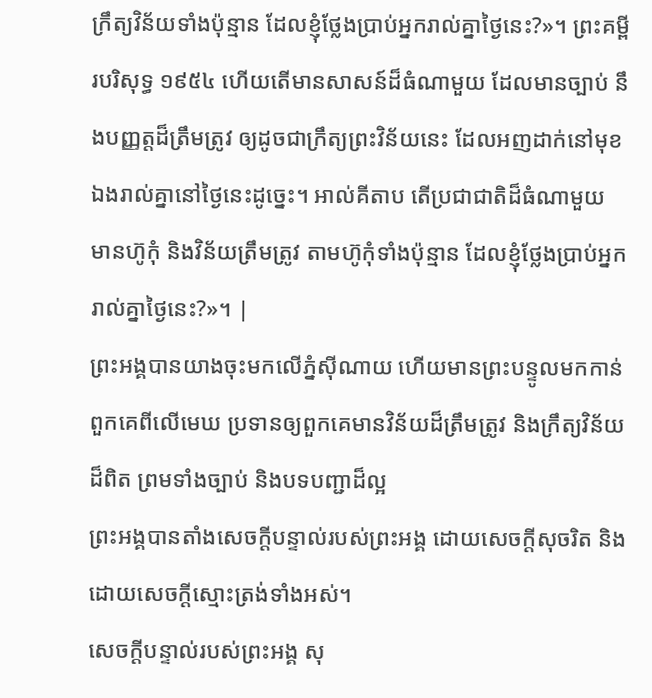ក្រឹត្យវិន័យទាំងប៉ុន្មាន ដែលខ្ញុំថ្លែងប្រាប់អ្នករាល់គ្នាថ្ងៃនេះ?»។ ព្រះគម្ពីរបរិសុទ្ធ ១៩៥៤ ហើយតើមានសាសន៍ដ៏ធំណាមួយ ដែលមានច្បាប់ នឹងបញ្ញត្តដ៏ត្រឹមត្រូវ ឲ្យដូចជាក្រឹត្យព្រះវិន័យនេះ ដែលអញដាក់នៅមុខឯងរាល់គ្នានៅថ្ងៃនេះដូច្នេះ។ អាល់គីតាប តើប្រជាជាតិដ៏ធំណាមួយ មានហ៊ូកុំ និងវិន័យត្រឹមត្រូវ តាមហ៊ូកុំទាំងប៉ុន្មាន ដែលខ្ញុំថ្លែងប្រាប់អ្នករាល់គ្នាថ្ងៃនេះ?»។ |
ព្រះអង្គបានយាងចុះមកលើភ្នំស៊ីណាយ ហើយមានព្រះបន្ទូលមកកាន់ពួកគេពីលើមេឃ ប្រទានឲ្យពួកគេមានវិន័យដ៏ត្រឹមត្រូវ និងក្រឹត្យវិន័យដ៏ពិត ព្រមទាំងច្បាប់ និងបទបញ្ជាដ៏ល្អ
ព្រះអង្គបានតាំងសេចក្ដីបន្ទាល់របស់ព្រះអង្គ ដោយសេចក្ដីសុចរិត និងដោយសេចក្ដីស្មោះត្រង់ទាំងអស់។
សេចក្ដីបន្ទាល់របស់ព្រះអង្គ សុ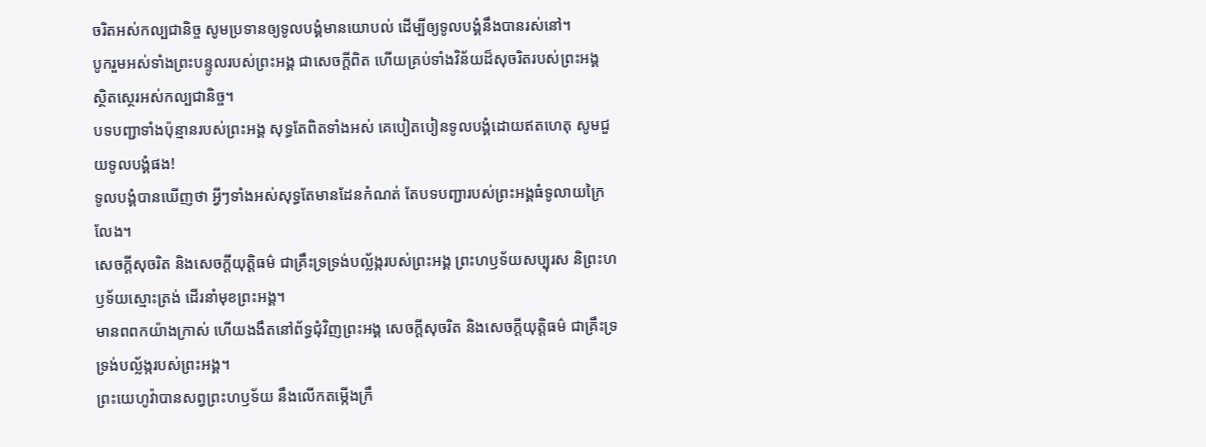ចរិតអស់កល្បជានិច្ច សូមប្រទានឲ្យទូលបង្គំមានយោបល់ ដើម្បីឲ្យទូលបង្គំនឹងបានរស់នៅ។
បូករួមអស់ទាំងព្រះបន្ទូលរបស់ព្រះអង្គ ជាសេចក្ដីពិត ហើយគ្រប់ទាំងវិន័យដ៏សុចរិតរបស់ព្រះអង្គ ស្ថិតស្ថេរអស់កល្បជានិច្ច។
បទបញ្ជាទាំងប៉ុន្មានរបស់ព្រះអង្គ សុទ្ធតែពិតទាំងអស់ គេបៀតបៀនទូលបង្គំដោយឥតហេតុ សូមជួយទូលបង្គំផង!
ទូលបង្គំបានឃើញថា អ្វីៗទាំងអស់សុទ្ធតែមានដែនកំណត់ តែបទបញ្ជារបស់ព្រះអង្គធំទូលាយក្រៃលែង។
សេចក្ដីសុចរិត និងសេចក្ដីយុត្តិធម៌ ជាគ្រឹះទ្រទ្រង់បល្ល័ង្ករបស់ព្រះអង្គ ព្រះហឫទ័យសប្បុរស និព្រះហឫទ័យស្មោះត្រង់ ដើរនាំមុខព្រះអង្គ។
មានពពកយ៉ាងក្រាស់ ហើយងងឹតនៅព័ទ្ធជុំវិញព្រះអង្គ សេចក្ដីសុចរិត និងសេចក្ដីយុត្តិធម៌ ជាគ្រឹះទ្រទ្រង់បល្ល័ង្ករបស់ព្រះអង្គ។
ព្រះយេហូវ៉ាបានសព្វព្រះហឫទ័យ នឹងលើកតម្កើងក្រឹ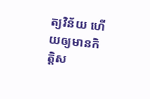ត្យវិន័យ ហើយឲ្យមានកិត្តិស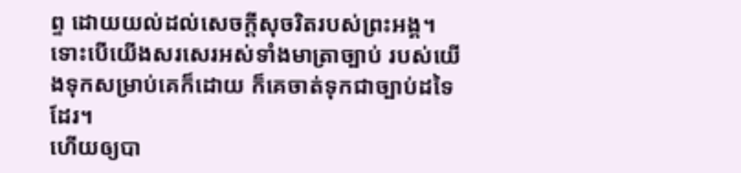ព្ទ ដោយយល់ដល់សេចក្ដីសុចរិតរបស់ព្រះអង្គ។
ទោះបើយើងសរសេរអស់ទាំងមាត្រាច្បាប់ របស់យើងទុកសម្រាប់គេក៏ដោយ ក៏គេចាត់ទុកជាច្បាប់ដទៃដែរ។
ហើយឲ្យបា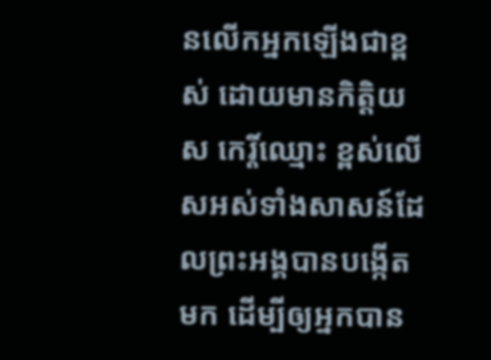នលើកអ្នកឡើងជាខ្ពស់ ដោយមានកិត្ដិយស កេរ្តិ៍ឈ្មោះ ខ្ពស់លើសអស់ទាំងសាសន៍ដែលព្រះអង្គបានបង្កើតមក ដើម្បីឲ្យអ្នកបាន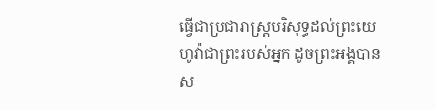ធ្វើជាប្រជារាស្ត្របរិសុទ្ធដល់ព្រះយេហូវ៉ាជាព្រះរបស់អ្នក ដូចព្រះអង្គបានស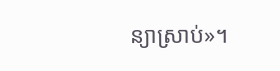ន្យាស្រាប់»។